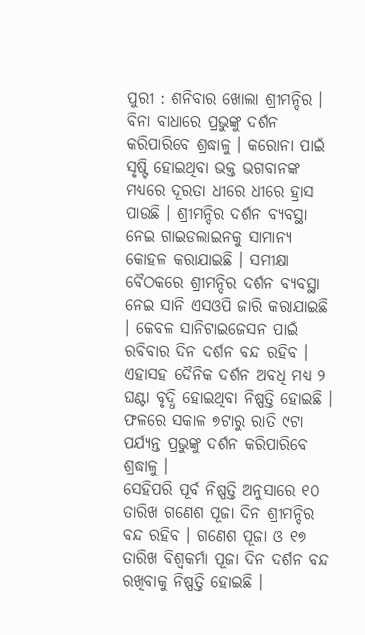ପୁରୀ : ଶନିବାର ଖୋଲା ଶ୍ରୀମନ୍ଦିର । ବିନା ବାଧାରେ ପ୍ରଭୁଙ୍କୁ ଦର୍ଶନ କରିପାରିବେ ଶ୍ରଦ୍ଧାଳୁ । କରୋନା ପାଇଁ ସୃଷ୍ଟି ହୋଇଥିବା ଭକ୍ତ ଭଗବାନଙ୍କ ମଧ୍ୟରେ ଦୂରତା ଧୀରେ ଧୀରେ ହ୍ରାସ ପାଉଛି । ଶ୍ରୀମନ୍ଦିର ଦର୍ଶନ ବ୍ୟବସ୍ଥା ନେଇ ଗାଇଡଲାଇନକୁ ସାମାନ୍ୟ କୋହଳ କରାଯାଇଛି । ସମୀକ୍ଷା ବୈଠକରେ ଶ୍ରୀମନ୍ଦିର ଦର୍ଶନ ବ୍ୟବସ୍ଥା ନେଇ ସାନି ଏସଓପି ଜାରି କରାଯାଇଛି । କେବଳ ସାନିଟାଇଜେସନ ପାଇଁ ରବିବାର ଦିନ ଦର୍ଶନ ବନ୍ଦ ରହିବ । ଏହାସହ ଦୈନିକ ଦର୍ଶନ ଅବଧି ମଧ୍ୟ ୨ ଘଣ୍ଟା ବୃଦ୍ଧି ହୋଇଥିବା ନିଷ୍ପତ୍ତି ହୋଇଛି । ଫଳରେ ସକାଳ ୭ଟାରୁ ରାତି ୯ଟା ପର୍ଯ୍ୟନ୍ତ ପ୍ରଭୁଙ୍କୁ ଦର୍ଶନ କରିପାରିବେ ଶ୍ରଦ୍ଧାଳୁ ।
ସେହିପରି ପୂର୍ବ ନିଷ୍ପତ୍ତି ଅନୁସାରେ ୧୦ ତାରିଖ ଗଣେଶ ପୂଜା ଦିନ ଶ୍ରୀମନ୍ଦିର ବନ୍ଦ ରହିବ । ଗଣେଶ ପୂଜା ଓ ୧୭ ତାରିଖ ବିଶ୍ୱକର୍ମା ପୂଜା ଦିନ ଦର୍ଶନ ବନ୍ଦ ରଖିବାକୁ ନିଷ୍ପତ୍ତି ହୋଇଛି ।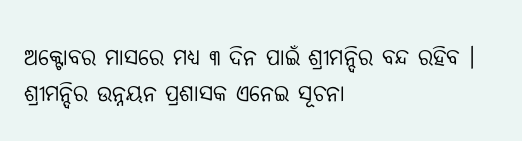ଅକ୍ଟୋବର ମାସରେ ମଧ୍ୟ ୩ ଦିନ ପାଇଁ ଶ୍ରୀମନ୍ଦିର ବନ୍ଦ ରହିବ । ଶ୍ରୀମନ୍ଦିର ଉନ୍ନୟନ ପ୍ରଶାସକ ଏନେଇ ସୂଚନା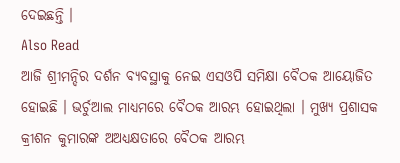ଦେଇଛନ୍ତି ।
Also Read
ଆଜି ଶ୍ରୀମନ୍ଦିର ଦର୍ଶନ ବ୍ୟବସ୍ଥାକୁ ନେଇ ଏସଓପି ସମିକ୍ଷା ବୈଠକ ଆୟୋଜିତ ହୋଇଛି । ଭର୍ଚୁଆଲ ମାଧ୍ୟମରେ ବୈଠକ ଆରମ୍ଭ ହୋଇଥିଲା । ମୁଖ୍ୟ ପ୍ରଶାସକ କ୍ରୀଶନ କୁମାରଙ୍କ ଅଅଧ୍ୟକ୍ଷତାରେ ବୈଠକ ଆରମ୍ଭ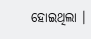ହୋଇଥିଲା ।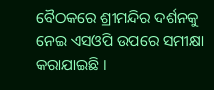ବୈଠକରେ ଶ୍ରୀମନ୍ଦିର ଦର୍ଶନକୁ ନେଇ ଏସଓପି ଉପରେ ସମୀକ୍ଷା କରାଯାଇଛି ।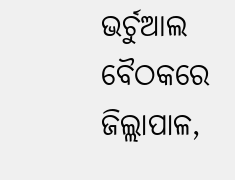ଭର୍ଚୁଆଲ ବୈଠକରେ ଜିଲ୍ଲାପାଳ,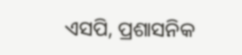ଏସପି, ପ୍ରଶାସନିକ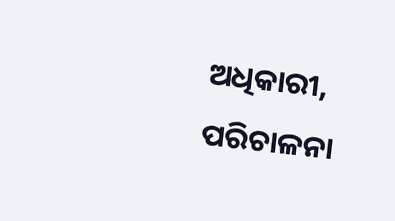ଅଧିକାରୀ, ପରିଚାଳନା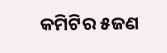କମିଟିର ୫ଜଣ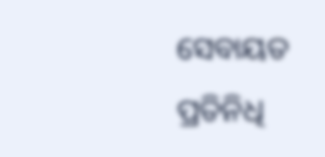ସେବାୟତ ପ୍ରତିନିଧି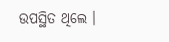ଉପସ୍ଥିତ ଥିଲେ ।